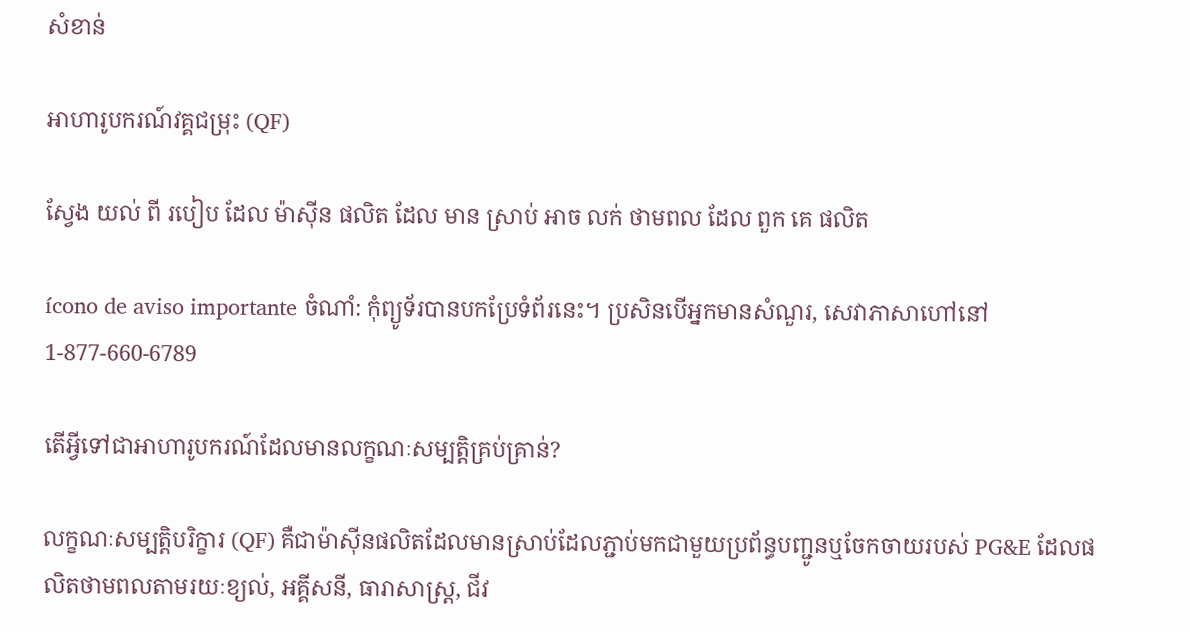សំខាន់

អាហារូបករណ៍វគ្គជម្រុះ (QF)

ស្វែង យល់ ពី របៀប ដែល ម៉ាស៊ីន ផលិត ដែល មាន ស្រាប់ អាច លក់ ថាមពល ដែល ពួក គេ ផលិត

ícono de aviso importante ចំណាំ: កុំព្យូទ័របានបកប្រែទំព័រនេះ។ ប្រសិនបើអ្នកមានសំណួរ, សេវាភាសាហៅនៅ 1-877-660-6789

តើអ្វីទៅជាអាហារូបករណ៍ដែលមានលក្ខណៈសម្បត្តិគ្រប់គ្រាន់?

លក្ខណៈសម្បត្តិបរិក្ខារ (QF) គឺជាម៉ាស៊ីនផលិតដែលមានស្រាប់ដែលភ្ជាប់មកជាមួយប្រព័ន្ធបញ្ជូនឬចែកចាយរបស់ PG&E ដែលផលិតថាមពលតាមរយៈខ្យល់, អគ្គីសនី, ធារាសាស្ត្រ, ជីវ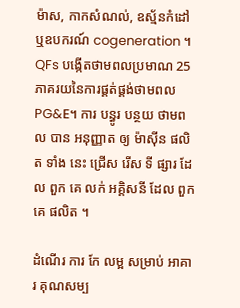ម៉ាស, កាកសំណល់, ឧស្ម័នកំដៅឬឧបករណ៍ cogeneration ។ QFs បង្កើតថាមពលប្រមាណ 25 ភាគរយនៃការផ្គត់ផ្គង់ថាមពល PG&E។ ការ បន្ធូរ បន្ថយ ថាមពល បាន អនុញ្ញាត ឲ្យ ម៉ាស៊ីន ផលិត ទាំង នេះ ជ្រើស រើស ទី ផ្សារ ដែល ពួក គេ លក់ អគ្គិសនី ដែល ពួក គេ ផលិត ។

ដំណើរ ការ កែ លម្អ សម្រាប់ អាគារ គុណសម្ប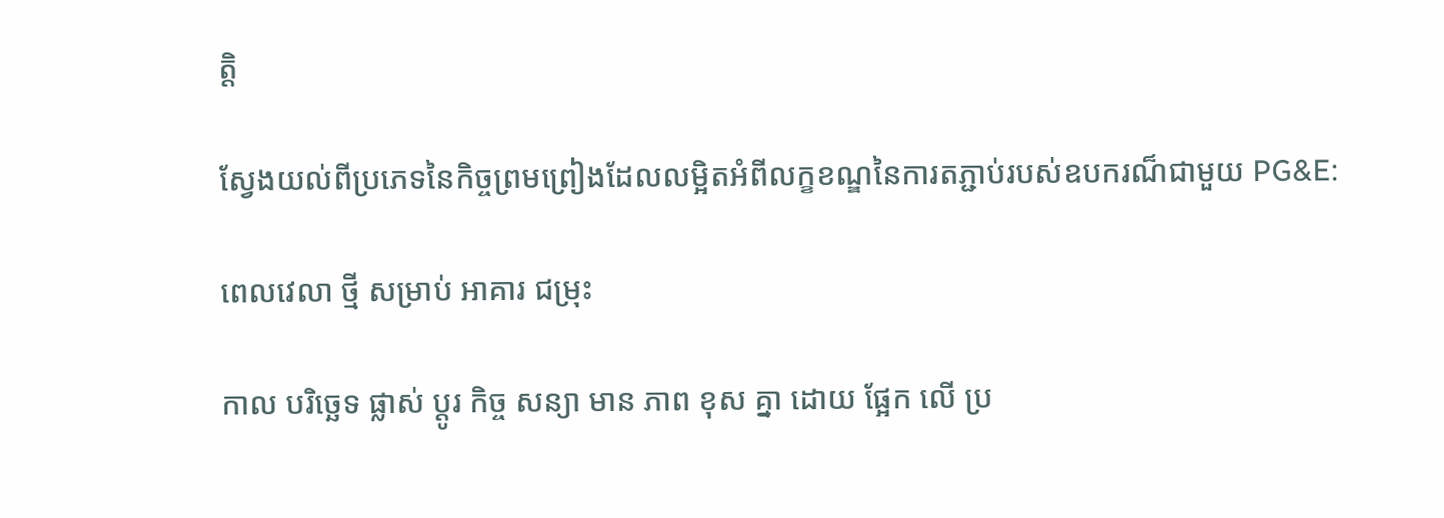ត្តិ

ស្វែងយល់ពីប្រភេទនៃកិច្ចព្រមព្រៀងដែលលម្អិតអំពីលក្ខខណ្ឌនៃការតភ្ជាប់របស់ឧបករណ៏ជាមួយ PG&E:

ពេលវេលា ថ្មី សម្រាប់ អាគារ ជម្រុះ

កាល បរិច្ឆេទ ផ្លាស់ ប្តូរ កិច្ច សន្យា មាន ភាព ខុស គ្នា ដោយ ផ្អែក លើ ប្រ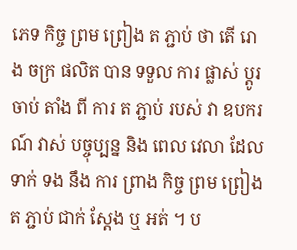ភេទ កិច្ច ព្រម ព្រៀង ត ភ្ជាប់ ថា តើ រោង ចក្រ ផលិត បាន ទទួល ការ ផ្លាស់ ប្តូរ ចាប់ តាំង ពី ការ ត ភ្ជាប់ របស់ វា ឧបករណ៍ វាស់ បច្ចុប្បន្ន និង ពេល វេលា ដែល ទាក់ ទង នឹង ការ ព្រាង កិច្ច ព្រម ព្រៀង ត ភ្ជាប់ ជាក់ ស្តែង ឬ អត់ ។ ប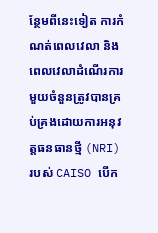ន្ថែមពីនេះទៀត ការកំណត់ពេលវេលា និងពេលវេលាដំណើរការមួយចំនួនត្រូវបានគ្រប់គ្រងដោយការអនុវត្តធនធានថ្មី (NRI) របស់ CAISO បើក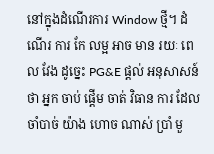នៅក្នុងដំណើរការ Window ថ្មី។ ដំណើរ ការ កែ លម្អ អាច មាន រយៈ ពេល វែង ដូច្នេះ PG&E ផ្តល់ អនុសាសន៍ ថា អ្នក ចាប់ ផ្តើម ចាត់ វិធាន ការ ដែល ចាំបាច់ យ៉ាង ហោច ណាស់ ប្រាំ មួ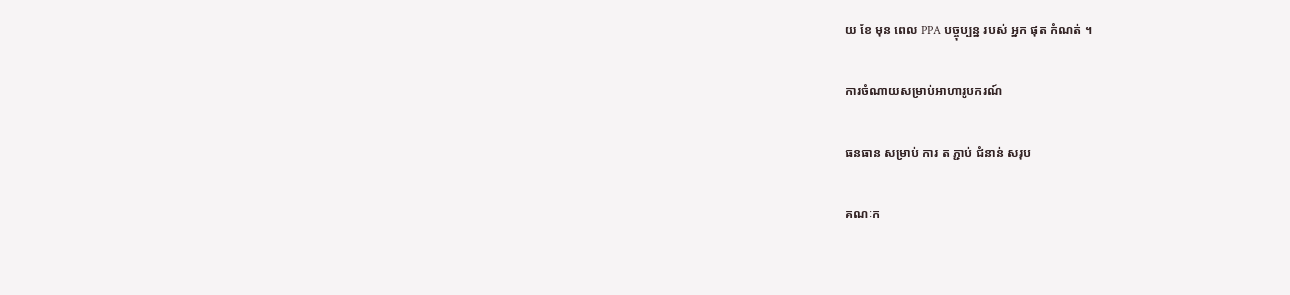យ ខែ មុន ពេល PPA បច្ចុប្បន្ន របស់ អ្នក ផុត កំណត់ ។

ការចំណាយសម្រាប់អាហារូបករណ៍

ធនធាន សម្រាប់ ការ ត ភ្ជាប់ ជំនាន់ សរុប

គណៈក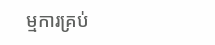ម្មការគ្រប់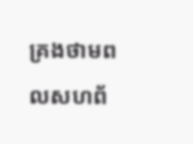គ្រងថាមពលសហព័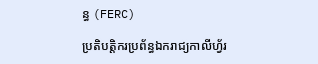ន្ធ (FERC)

ប្រតិបត្តិករប្រព័ន្ធឯករាជ្យកាលីហ្វ័រ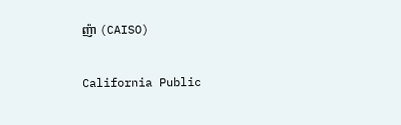ញ៉ា (CAISO)

California Public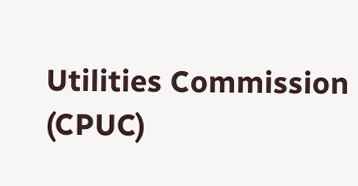Utilities Commission (CPUC)